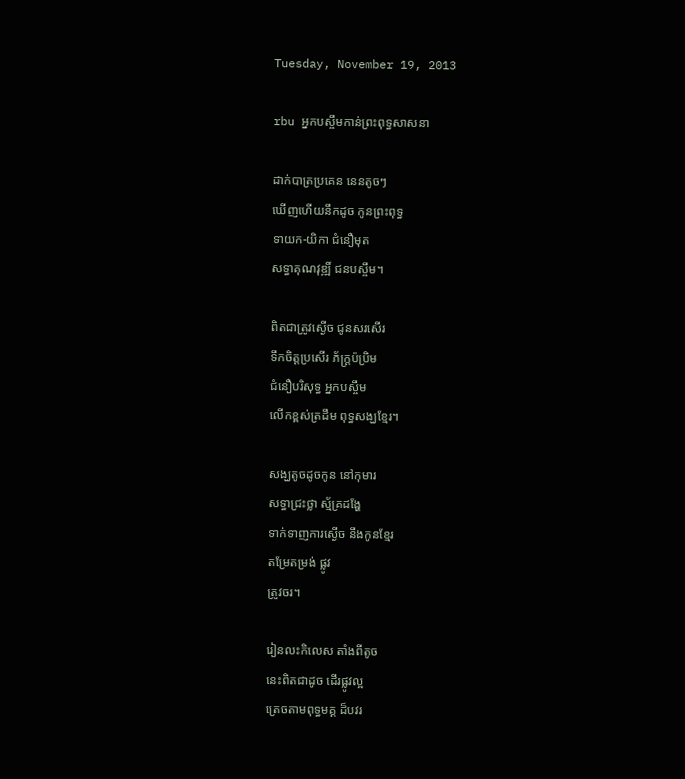Tuesday, November 19, 2013

rbu អ្នកបស្ចឹមកាន់ព្រះពុទ្ធសាសនា

ដាក់បាត្រប្រគេន នេនតូចៗ
ឃើញហើយនឹកដូច កូនព្រះពុទ្ធ
ទាយក-យិកា ជំនឿមុត
សទ្ធាគុណវុឌ្ឍិ៍ ជនបស្ចឹម។

ពិតជាត្រូវស្ងើច ជូនសរសើរ
ទឹកចិត្តប្រសើរ ភ័ក្ត្រប៉ប្រិម
ជំនឿបរិសុទ្ធ អ្នកបស្ចឹម
លើកខ្ពស់ត្រដឹម ពុទ្ធសង្ឃខ្មែរ។

សង្ឃតូចដូចកូន នៅកុមារ
សទ្ធាជ្រះថ្លា ស្ម័គ្រដង្ហែ
ទាក់ទាញការស្ងើច នឹងកូនខ្មែរ
តម្រែតម្រង់ ផ្លូវ
ត្រូវចរ។

រៀនលះកិលេស តាំងពីតូច
នេះពិតជាដូច ដើរផ្លូវល្អ
ត្រេចតាមពុទ្ធមគ្គ ដ៏បវរ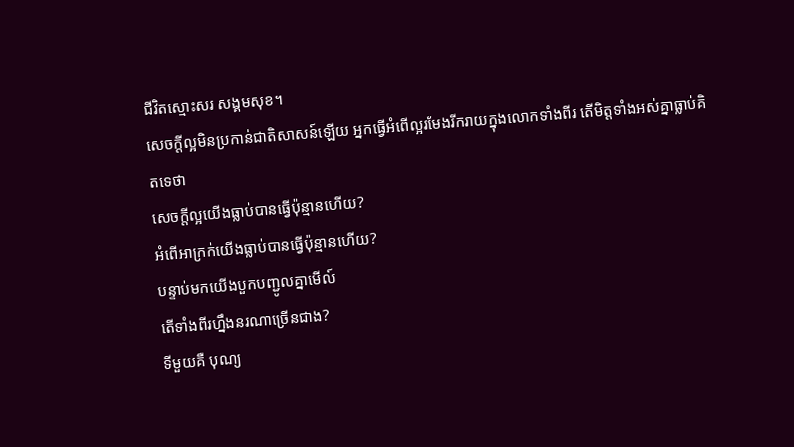ជីវិតស្មោះសរ សង្គមសុខ។
សេចក្តីល្អមិនប្រកាន់ជាតិសាសន៍ឡើយ អ្នកធ្វើអំពើល្អរមែងរីករាយក្នុងលោកទាំងពីរ តើមិត្តទាំងអស់គ្នាធ្លាប់គិតទេថា
សេចក្តីល្អយើងធ្លាប់បានធ្វើប៉ុន្មានហើយ?
អំពើអាក្រក់យើងធ្លាប់បានធ្វើប៉ុន្មានហើយ?
បន្ទាប់មកយើងបួកបញ្ជូលគ្នាមើល៍
តើទាំងពីរហ្នឹងនរណាច្រើនជាង?
ទីមួយគឺ បុណ្យ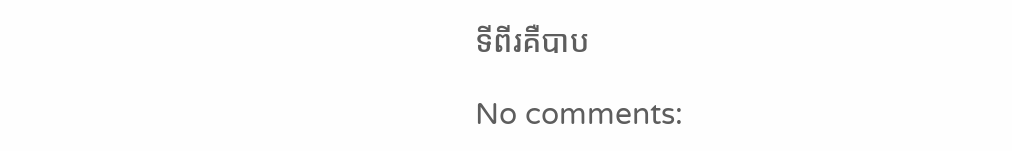ទីពីរគឺបាប

No comments: